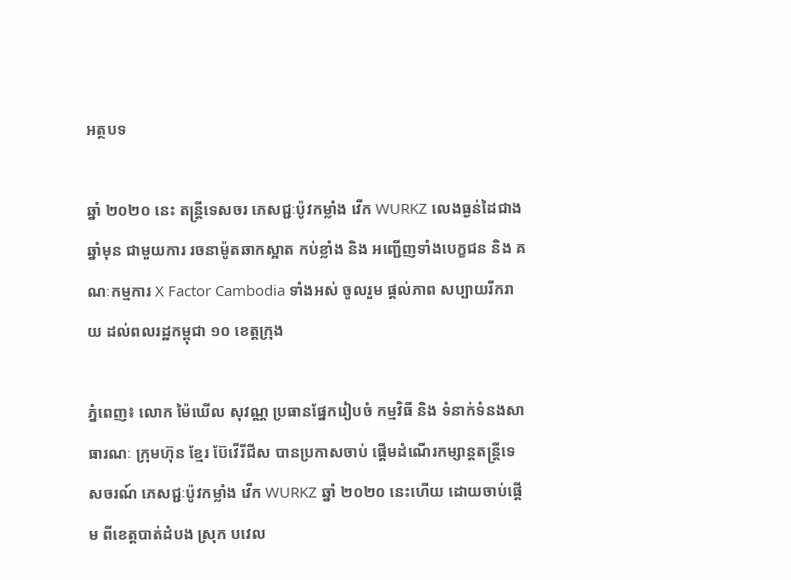អត្ថបទ

ឆ្នាំ ២០២០ នេះ តន្រ្តីទេសចរ ភេសជ្ជៈប៉ូវកម្លាំង វើក WURKZ លេងធ្ងន់ដៃជាងឆ្នាំមុន ជាមួយការ រចនាម៉ូតឆាកស្អាត កប់ខ្លាំង និង អញ្ជើញទាំងបេក្ខជន និង គណៈកម្មការ X Factor Cambodia ទាំងអស់ ចូលរួម ផ្តល់ភាព សប្បាយរីករាយ ដល់ពលរដ្ឋកម្ពុជា ១០ ខេត្តក្រុង

ភ្នំពេញ៖ លោក ម៉ៃឃើល សុវណ្ណ ប្រធានផ្នែករៀបចំ កម្មវិធី និង ទំនាក់ទំនងសាធារណៈ ក្រុមហ៊ុន ខ្មែរ ប៊ែវើរីជីស បានប្រកាសចាប់ ផ្តើមដំណើរកម្សាន្តតន្រ្តីទេសចរណ៍ ភេសជ្ជៈប៉ូវកម្លាំង វើក WURKZ ឆ្នាំ ២០២០ នេះហើយ ដោយចាប់ផ្តើម ពីខេត្តបាត់ដំបង ស្រុក បវេល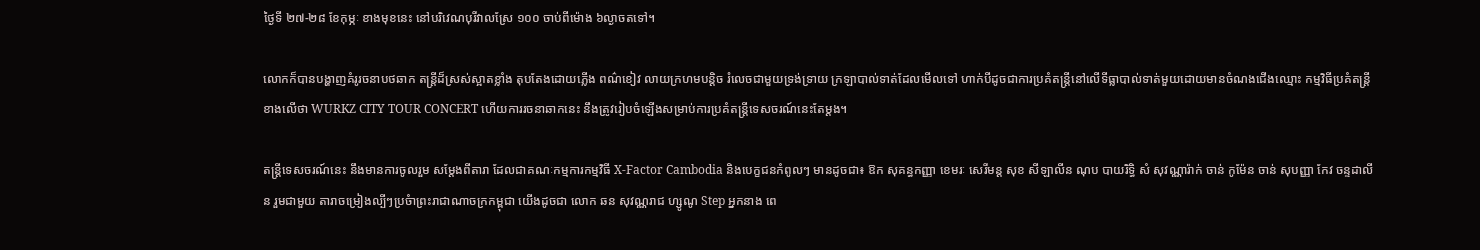ថ្ងៃទី ២៧-២៨ ខែកុម្ភៈ ខាងមុខនេះ នៅបរិវេណបុរីវាលស្រែ ១០០ ចាប់ពីម៉ោង ៦ល្ងាចតទៅ។

លោកក៏បានបង្ហាញគំរូរចនាបថឆាក តន្រ្តីដ៏ស្រស់ស្អាតខ្លាំង តុបតែងដោយភ្លើង ពណ៌ខៀវ លាយក្រហមបន្តិច រំលេចជាមួយទ្រង់ទ្រាយ ក្រឡាបាល់ទាត់ដែលមើលទៅ ហាក់បីដូចជាការប្រគំតន្រ្តីនៅលើទីធ្លាបាល់ទាត់មួយដោយមានចំណងជើងឈ្មោះ កម្មវិធីប្រគំតន្រ្តីខាងលើថា WURKZ CITY TOUR CONCERT ហើយការរចនាឆាកនេះ នឹងត្រូវរៀបចំឡើងសម្រាប់ការប្រគំតន្ត្រីទេសចរណ៍នេះតែម្តង។

តន្រ្តីទេសចរណ៍នេះ នឹងមានការចូលរួម សម្តែងពីតារា ដែលជាគណៈកម្មការកម្មវិធី X-Factor Cambodia និងបេក្ខជនកំពូលៗ មានដូចជា៖ ឱក សុគន្ធកញ្ញា ខេមរៈ សេរីមន្ត សុខ សីឡាលីន ណុប បាយរិទ្ធិ សំ សុវណ្ណារ៉ាក់ ចាន់ កូម៉ែន ចាន់ សុបញ្ញា កែវ ចន្ទដាលីន រួមជាមួយ តារាចម្រៀងល្បីៗប្រចំាព្រះរាជាណាចក្រកម្ពុជា យើងដូចជា លោក ឆន សុវណ្ណរាជ ហ្សូណូ Step អ្នកនាង ពេ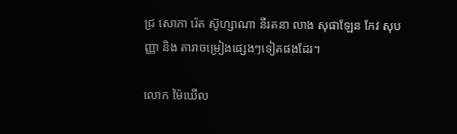ជ្រ សោភា រ៉េត ស៊ូហ្សាណា នីរតនា លាង សុផាឡែន កែវ សុបញ្ញា និង តារាចម្រៀងផ្សេងៗទៀតផងដែរ។

លោក ម៉ៃឃើល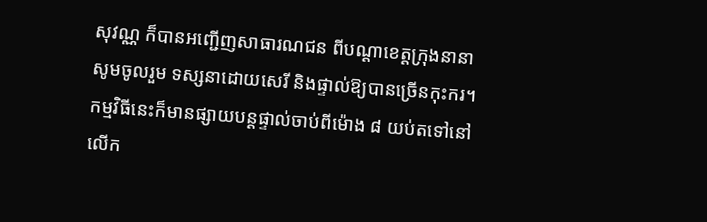សុវណ្ណ ក៏បានអញ្ជើញសាធារណជន ពីបណ្តាខេត្តក្រុងនានាសូមចូលរួម ទស្សនាដោយសេរី និងផ្ទាល់ឱ្យបានច្រើនកុះករ។ កម្មវិធីនេះក៏មានផ្សាយបន្តផ្ទាល់ចាប់ពីម៉ោង ៨ យប់តទៅនៅលើក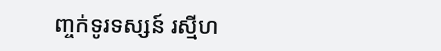ញ្ចក់ទូរទស្សន៍ រស្មីហ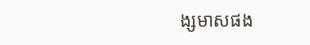ង្សមាសផង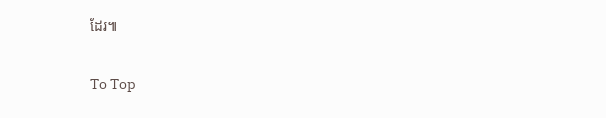ដែរ៕

To Top